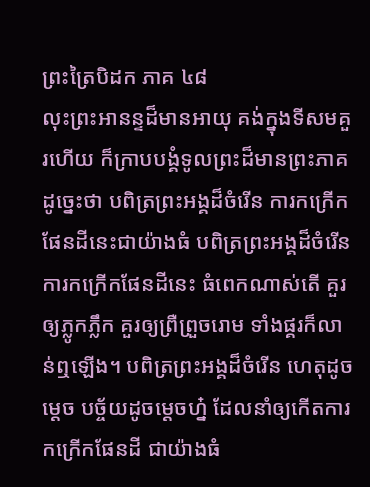ព្រះត្រៃបិដក ភាគ ៤៨
លុះព្រះអានន្ទដ៏មានអាយុ គង់ក្នុងទីសមគួរហើយ ក៏ក្រាបបង្គំទូលព្រះដ៏មានព្រះភាគ ដូច្នេះថា បពិត្រព្រះអង្គដ៏ចំរើន ការកក្រើកផែនដីនេះជាយ៉ាងធំ បពិត្រព្រះអង្គដ៏ចំរើន ការកក្រើកផែនដីនេះ ធំពេកណាស់តើ គួរឲ្យភ្លូកភ្លឹក គួរឲ្យព្រឺព្រួចរោម ទាំងផ្គរក៏លាន់ឮឡើង។ បពិត្រព្រះអង្គដ៏ចំរើន ហេតុដូចម្ដេច បច្ច័យដូចម្ដេចហ្ន៎ ដែលនាំឲ្យកើតការកក្រើកផែនដី ជាយ៉ាងធំ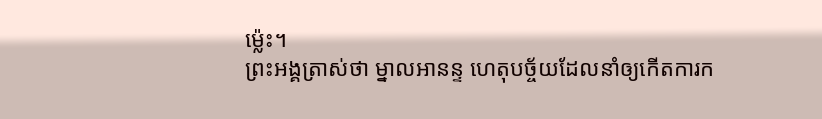ម្ល៉េះ។
ព្រះអង្គត្រាស់ថា ម្នាលអានន្ទ ហេតុបច្ច័យដែលនាំឲ្យកើតការក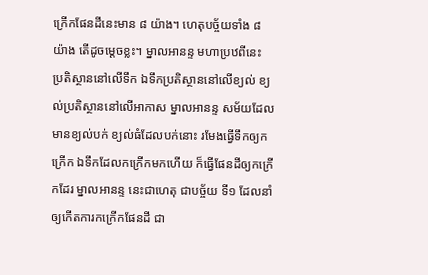ក្រើកផែនដីនេះមាន ៨ យ៉ាង។ ហេតុបច្ច័យទាំង ៨យ៉ាង តើដូចម្ដេចខ្លះ។ ម្នាលអានន្ទ មហាប្រឋពីនេះ ប្រតិស្ថាននៅលើទឹក ឯទឹកប្រតិស្ថាននៅលើខ្យល់ ខ្យល់ប្រតិស្ថាននៅលើអាកាស ម្នាលអានន្ទ សម័យដែលមានខ្យល់បក់ ខ្យល់ធំដែលបក់នោះ រមែងធ្វើទឹកឲ្យកក្រើក ឯទឹកដែលកក្រើកមកហើយ ក៏ធ្វើផែនដីឲ្យកក្រើកដែរ ម្នាលអានន្ទ នេះជាហេតុ ជាបច្ច័យ ទី១ ដែលនាំឲ្យកើតការកក្រើកផែនដី ជា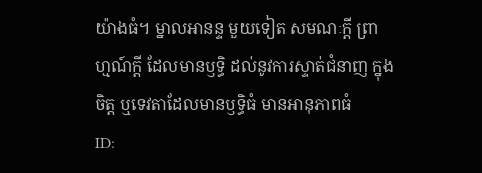យ៉ាងធំ។ ម្នាលអានន្ទ មួយទៀត សមណៈក្ដី ព្រាហ្មណ៍ក្ដី ដែលមានឫទ្ធិ ដល់នូវការស្ទាត់ជំនាញ ក្នុងចិត្ត ឬទេវតាដែលមានឫទ្ធិធំ មានអានុភាពធំ
ID: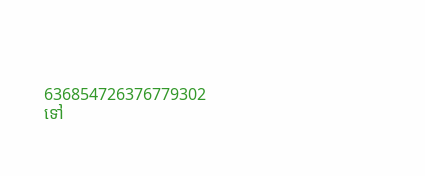636854726376779302
ទៅ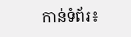កាន់ទំព័រ៖